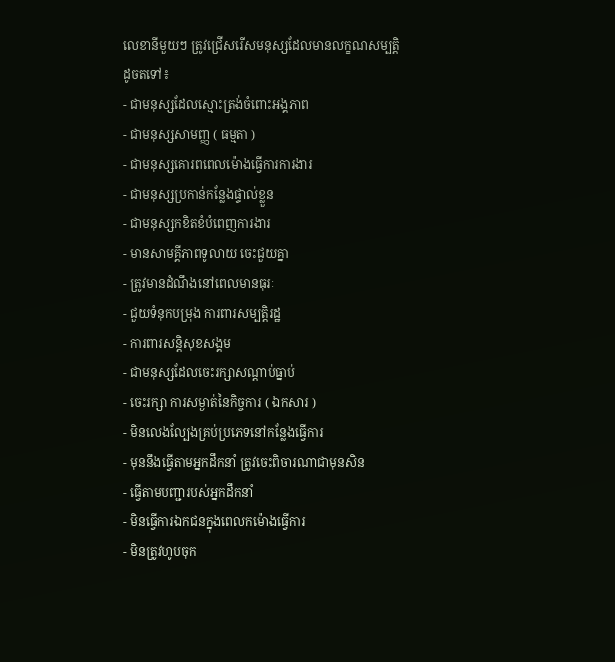លេខានីមួយៗ ត្រូវជ្រើសរើសមនុស្សដែលមានលក្ខណសម្បត្តិដូចតទៅ៖
- ជាមនុស្សដែលស្មោះត្រង់ចំពោះអង្គភាព
- ជាមនុស្សសាមញ្ញ ( ធម្មតា )
- ជាមនុស្សគោរពពេលម៉ោងធ្វើការការងារ
- ជាមនុស្សប្រកាន់កន្លែងផ្ទាល់ខ្លួន
- ជាមនុស្សកខិតខំបំពេញការងារ
- មានសាមគ្គីភាពទូលាយ ចេះជួយគ្នា
- ត្រូវមានដំណឹងនៅពេលមានធុរៈ
- ជួយទំនុកបម្រុង ការពារសម្បត្តិរដ្ឋ
- ការពារសន្តិសុខសង្គម
- ជាមនុស្សដែលចេះរក្សាសណ្តាប់ធ្នាប់
- ចេះរក្សា ការសម្ងាត់នៃកិច្ចការ ( ឯកសារ )
- មិនលេងល្បែងគ្រប់ប្រភេទនៅកន្លែងធ្វើការ
- មុននឹងធ្វើតាមអ្នកដឹកនាំ ត្រូវចេះពិចារណាជាមុនសិន
- ធ្វើតាមបញ្ជារបស់អ្នកដឹកនាំ
- មិនធ្វើការឯកជនក្នុងពេលកម៉ោងធ្វើការ
- មិនត្រូវហូបចុក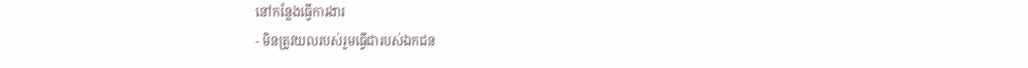នៅកន្លែងធ្វើការងារ
- មិនត្រូវយលរបស់រួមធ្វើជារបស់ឯកជន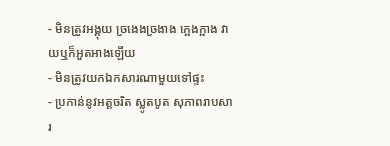- មិនត្រូវអង្គុយ ច្រងេងច្រងាង ក្អេងក្អាង វាយឬក៏អួតអាងឡើយ
- មិនត្រូវយកឯកសារណាមួយទៅផ្ទះ
- ប្រកាន់នូវអត្តចរិត ស្លូតបូត សុភាពរាបសារ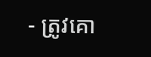- ត្រូវគោ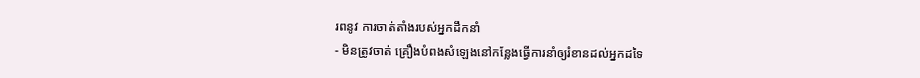រពនូវ ការចាត់តាំងរបស់អ្នកដឹកនាំ
- មិនត្រូវចាត់ គ្រឿងបំពងសំឡេងនៅកន្លែងធ្វើការនាំឲ្យរំខានដល់អ្នកដទៃ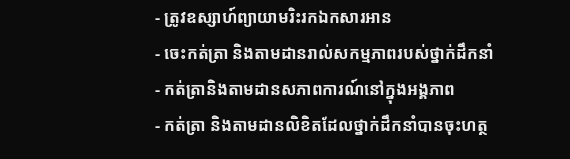- ត្រូវឧស្សាហ៍ព្យាយាមរិះរកឯកសារអាន
- ចេះកត់ត្រា និងតាមដានរាល់សកម្មភាពរបស់ថ្នាក់ដឹកនាំ
- កត់ត្រានិងតាមដានសភាពការណ៍នៅក្នុងអង្គភាព
- កត់ត្រា និងតាមដានលិខិតដែលថ្នាក់ដឹកនាំបានចុះហត្ថ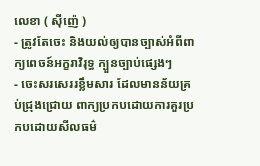លេខា ( ស៊ីញ៉េ )
- ត្រូវតែចេះ និងយល់ឲ្យបានច្បាស់អំពីពាក្យពេចន៍អក្ខរាវិរុទ្ធ ក្បួនច្បាប់ផ្សេងៗ
- ចេះសរសេររខ្លឹមសារ ដែលមានន័យគ្រប់ជ្រុងជ្រោយ ពាក្យប្រកបដោយការគួរប្រកបដោយសីលធម៌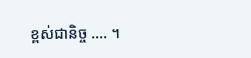ខ្ពស់ជានិច្ច .... ។